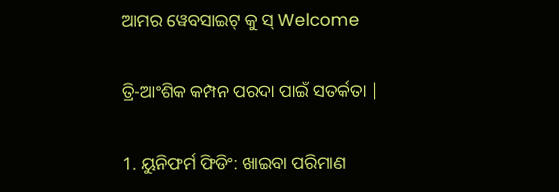ଆମର ୱେବସାଇଟ୍ କୁ ସ୍ Welcome

ତ୍ରି-ଆଂଶିକ କମ୍ପନ ପରଦା ପାଇଁ ସତର୍କତା |

1. ୟୁନିଫର୍ମ ଫିଡିଂ: ଖାଇବା ପରିମାଣ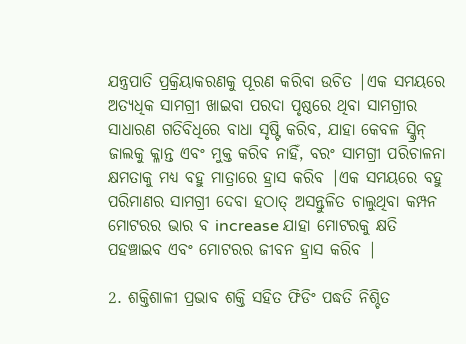ଯନ୍ତ୍ରପାତି ପ୍ରକ୍ରିୟାକରଣକୁ ପୂରଣ କରିବା ଉଚିତ |ଏକ ସମୟରେ ଅତ୍ୟଧିକ ସାମଗ୍ରୀ ଖାଇବା ପରଦା ପୃଷ୍ଠରେ ଥିବା ସାମଗ୍ରୀର ସାଧାରଣ ଗତିବିଧିରେ ବାଧା ସୃଷ୍ଟି କରିବ, ଯାହା କେବଳ ସ୍କ୍ରିନ୍ ଜାଲକୁ କ୍ଳାନ୍ତ ଏବଂ ମୁକ୍ତ କରିବ ନାହିଁ, ବରଂ ସାମଗ୍ରୀ ପରିଚାଳନା କ୍ଷମତାକୁ ମଧ୍ୟ ବହୁ ମାତ୍ରାରେ ହ୍ରାସ କରିବ |ଏକ ସମୟରେ ବହୁ ପରିମାଣର ସାମଗ୍ରୀ ଦେବା ହଠାତ୍ ଅସନ୍ତୁଳିତ ଚାଲୁଥିବା କମ୍ପନ ମୋଟରର ଭାର ବ increase ଯାହା ମୋଟରକୁ କ୍ଷତି ପହଞ୍ଚାଇବ ଏବଂ ମୋଟରର ଜୀବନ ହ୍ରାସ କରିବ |

2. ଶକ୍ତିଶାଳୀ ପ୍ରଭାବ ଶକ୍ତି ସହିତ ଫିଡିଂ ପଦ୍ଧତି ନିଶ୍ଚିତ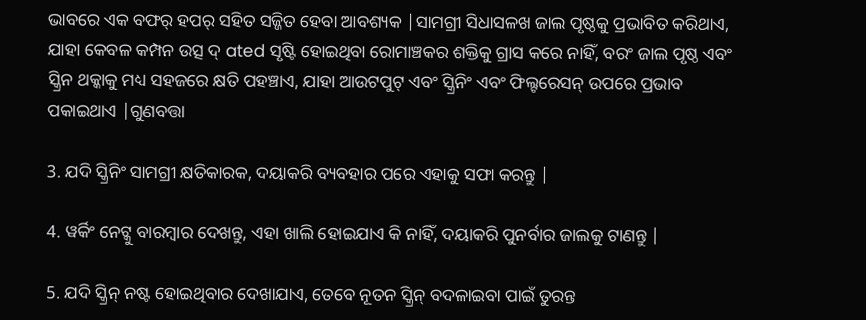ଭାବରେ ଏକ ବଫର୍ ହପର୍ ସହିତ ସଜ୍ଜିତ ହେବା ଆବଶ୍ୟକ |ସାମଗ୍ରୀ ସିଧାସଳଖ ଜାଲ ପୃଷ୍ଠକୁ ପ୍ରଭାବିତ କରିଥାଏ, ଯାହା କେବଳ କମ୍ପନ ଉତ୍ସ ଦ୍ ated ସୃଷ୍ଟି ହୋଇଥିବା ରୋମାଞ୍ଚକର ଶକ୍ତିକୁ ଗ୍ରାସ କରେ ନାହିଁ, ବରଂ ଜାଲ ପୃଷ୍ଠ ଏବଂ ସ୍କ୍ରିନ ଥକ୍କାକୁ ମଧ୍ୟ ସହଜରେ କ୍ଷତି ପହଞ୍ଚାଏ, ଯାହା ଆଉଟପୁଟ୍ ଏବଂ ସ୍କ୍ରିନିଂ ଏବଂ ଫିଲ୍ଟରେସନ୍ ଉପରେ ପ୍ରଭାବ ପକାଇଥାଏ |ଗୁଣବତ୍ତା

3. ଯଦି ସ୍କ୍ରିନିଂ ସାମଗ୍ରୀ କ୍ଷତିକାରକ, ଦୟାକରି ବ୍ୟବହାର ପରେ ଏହାକୁ ସଫା କରନ୍ତୁ |

4. ୱର୍କିଂ ନେଟ୍କୁ ବାରମ୍ବାର ଦେଖନ୍ତୁ, ଏହା ଖାଲି ହୋଇଯାଏ କି ନାହିଁ, ଦୟାକରି ପୁନର୍ବାର ଜାଲକୁ ଟାଣନ୍ତୁ |

5. ଯଦି ସ୍କ୍ରିନ୍ ନଷ୍ଟ ହୋଇଥିବାର ଦେଖାଯାଏ, ତେବେ ନୂତନ ସ୍କ୍ରିନ୍ ବଦଳାଇବା ପାଇଁ ତୁରନ୍ତ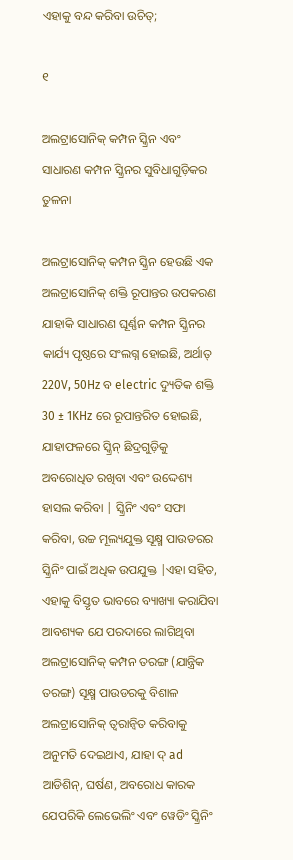ଏହାକୁ ବନ୍ଦ କରିବା ଉଚିତ୍;

୧

ଅଲଟ୍ରାସୋନିକ୍ କମ୍ପନ ସ୍କ୍ରିନ ଏବଂ ସାଧାରଣ କମ୍ପନ ସ୍କ୍ରିନର ସୁବିଧାଗୁଡ଼ିକର ତୁଳନା

ଅଲଟ୍ରାସୋନିକ୍ କମ୍ପନ ସ୍କ୍ରିନ ହେଉଛି ଏକ ଅଲଟ୍ରାସୋନିକ୍ ଶକ୍ତି ରୂପାନ୍ତର ଉପକରଣ ଯାହାକି ସାଧାରଣ ଘୂର୍ଣ୍ଣନ କମ୍ପନ ସ୍କ୍ରିନର କାର୍ଯ୍ୟ ପୃଷ୍ଠରେ ସଂଲଗ୍ନ ହୋଇଛି, ଅର୍ଥାତ୍ 220V, 50Hz ବ electric ଦ୍ୟୁତିକ ଶକ୍ତି 30 ± 1KHz ରେ ରୂପାନ୍ତରିତ ହୋଇଛି, ଯାହାଫଳରେ ସ୍କ୍ରିନ୍ ଛିଦ୍ରଗୁଡ଼ିକୁ ଅବରୋଧିତ ରଖିବା ଏବଂ ଉଦ୍ଦେଶ୍ୟ ହାସଲ କରିବା | ସ୍କ୍ରିନିଂ ଏବଂ ସଫା କରିବା, ଉଚ୍ଚ ମୂଲ୍ୟଯୁକ୍ତ ସୂକ୍ଷ୍ମ ପାଉଡରର ସ୍କ୍ରିନିଂ ପାଇଁ ଅଧିକ ଉପଯୁକ୍ତ |ଏହା ସହିତ, ଏହାକୁ ବିସ୍ତୃତ ଭାବରେ ବ୍ୟାଖ୍ୟା କରାଯିବା ଆବଶ୍ୟକ ଯେ ପରଦାରେ ଲାଗିଥିବା ଅଲଟ୍ରାସୋନିକ୍ କମ୍ପନ ତରଙ୍ଗ (ଯାନ୍ତ୍ରିକ ତରଙ୍ଗ) ସୂକ୍ଷ୍ମ ପାଉଡରକୁ ବିଶାଳ ଅଲଟ୍ରାସୋନିକ୍ ତ୍ୱରାନ୍ୱିତ କରିବାକୁ ଅନୁମତି ଦେଇଥାଏ, ଯାହା ଦ୍ ad ଆଡିଶିନ୍, ଘର୍ଷଣ, ଅବରୋଧ କାରକ ଯେପରିକି ଲେଭେଲିଂ ଏବଂ ୱେଡିଂ ସ୍କ୍ରିନିଂ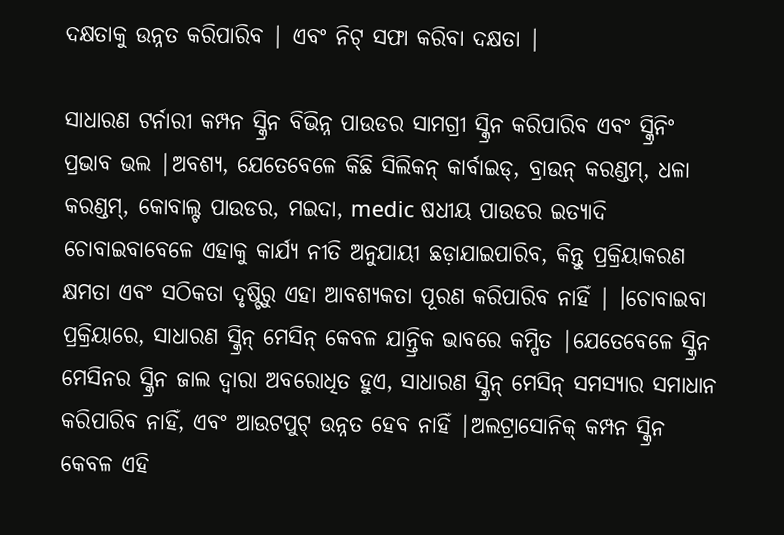ଦକ୍ଷତାକୁ ଉନ୍ନତ କରିପାରିବ | ଏବଂ ନିଟ୍ ସଫା କରିବା ଦକ୍ଷତା |

ସାଧାରଣ ଟର୍ନାରୀ କମ୍ପନ ସ୍କ୍ରିନ ବିଭିନ୍ନ ପାଉଡର ସାମଗ୍ରୀ ସ୍କ୍ରିନ କରିପାରିବ ଏବଂ ସ୍କ୍ରିନିଂ ପ୍ରଭାବ ଭଲ |ଅବଶ୍ୟ, ଯେତେବେଳେ କିଛି ସିଲିକନ୍ କାର୍ବାଇଡ୍, ବ୍ରାଉନ୍ କରଣ୍ଡମ୍, ଧଳା କରଣ୍ଡମ୍, କୋବାଲ୍ଟ ପାଉଡର, ମଇଦା, medic ଷଧୀୟ ପାଉଡର ଇତ୍ୟାଦି ଚୋବାଇବାବେଳେ ଏହାକୁ କାର୍ଯ୍ୟ ନୀତି ଅନୁଯାୟୀ ଛଡ଼ାଯାଇପାରିବ, କିନ୍ତୁ ପ୍ରକ୍ରିୟାକରଣ କ୍ଷମତା ଏବଂ ସଠିକତା ଦୃଷ୍ଟିରୁ ଏହା ଆବଶ୍ୟକତା ପୂରଣ କରିପାରିବ ନାହିଁ | ।ଚୋବାଇବା ପ୍ରକ୍ରିୟାରେ, ସାଧାରଣ ସ୍କ୍ରିନ୍ ମେସିନ୍ କେବଳ ଯାନ୍ତ୍ରିକ ଭାବରେ କମ୍ପିତ |ଯେତେବେଳେ ସ୍କ୍ରିନ ମେସିନର ସ୍କ୍ରିନ ଜାଲ ଦ୍ୱାରା ଅବରୋଧିତ ହୁଏ, ସାଧାରଣ ସ୍କ୍ରିନ୍ ମେସିନ୍ ସମସ୍ୟାର ସମାଧାନ କରିପାରିବ ନାହିଁ, ଏବଂ ଆଉଟପୁଟ୍ ଉନ୍ନତ ହେବ ନାହିଁ |ଅଲଟ୍ରାସୋନିକ୍ କମ୍ପନ ସ୍କ୍ରିନ କେବଳ ଏହି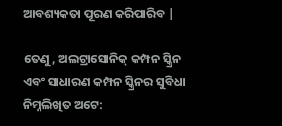ଆବଶ୍ୟକତା ପୂରଣ କରିପାରିବ |

ତେଣୁ, ଅଲଟ୍ରାସୋନିକ୍ କମ୍ପନ ସ୍କ୍ରିନ ଏବଂ ସାଧାରଣ କମ୍ପନ ସ୍କ୍ରିନର ସୁବିଧା ନିମ୍ନଲିଖିତ ଅଟେ: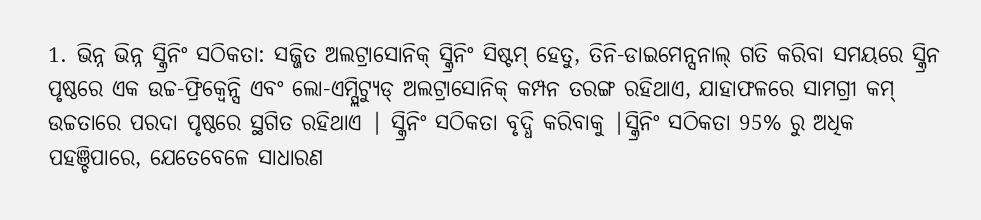1. ଭିନ୍ନ ଭିନ୍ନ ସ୍କ୍ରିନିଂ ସଠିକତା: ସଜ୍ଜିତ ଅଲଟ୍ରାସୋନିକ୍ ସ୍କ୍ରିନିଂ ସିଷ୍ଟମ୍ ହେତୁ, ତିନି-ଡାଇମେନ୍ସନାଲ୍ ଗତି କରିବା ସମୟରେ ସ୍କ୍ରିନ ପୃଷ୍ଠରେ ଏକ ଉଚ୍ଚ-ଫ୍ରିକ୍ୱେନ୍ସି ଏବଂ ଲୋ-ଏମ୍ପ୍ଲିଟ୍ୟୁଡ୍ ଅଲଟ୍ରାସୋନିକ୍ କମ୍ପନ ତରଙ୍ଗ ରହିଥାଏ, ଯାହାଫଳରେ ସାମଗ୍ରୀ କମ୍ ଉଚ୍ଚତାରେ ପରଦା ପୃଷ୍ଠରେ ସ୍ଥଗିତ ରହିଥାଏ | ସ୍କ୍ରିନିଂ ସଠିକତା ବୃଦ୍ଧି କରିବାକୁ |ସ୍କ୍ରିନିଂ ସଠିକତା 95% ରୁ ଅଧିକ ପହଞ୍ଚିପାରେ, ଯେତେବେଳେ ସାଧାରଣ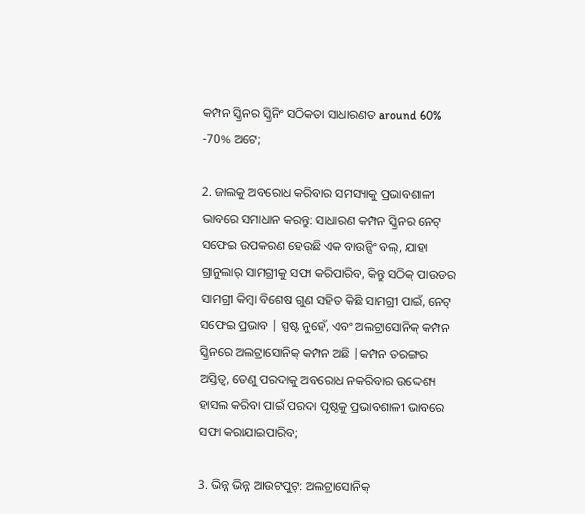କମ୍ପନ ସ୍କ୍ରିନର ସ୍କ୍ରିନିଂ ସଠିକତା ସାଧାରଣତ around 60% -70% ଅଟେ;

2. ଜାଲକୁ ଅବରୋଧ କରିବାର ସମସ୍ୟାକୁ ପ୍ରଭାବଶାଳୀ ଭାବରେ ସମାଧାନ କରନ୍ତୁ: ସାଧାରଣ କମ୍ପନ ସ୍କ୍ରିନର ନେଟ୍ ସଫେଇ ଉପକରଣ ହେଉଛି ଏକ ବାଉନ୍ସିଂ ବଲ୍, ଯାହା ଗ୍ରାନୁଲାର୍ ସାମଗ୍ରୀକୁ ସଫା କରିପାରିବ, କିନ୍ତୁ ସଠିକ୍ ପାଉଡର ସାମଗ୍ରୀ କିମ୍ବା ବିଶେଷ ଗୁଣ ସହିତ କିଛି ସାମଗ୍ରୀ ପାଇଁ, ନେଟ୍ ସଫେଇ ପ୍ରଭାବ | ସ୍ପଷ୍ଟ ନୁହେଁ, ଏବଂ ଅଲଟ୍ରାସୋନିକ୍ କମ୍ପନ ସ୍କ୍ରିନରେ ଅଲଟ୍ରାସୋନିକ୍ କମ୍ପନ ଅଛି |କମ୍ପନ ତରଙ୍ଗର ଅସ୍ତିତ୍ୱ, ତେଣୁ ପରଦାକୁ ଅବରୋଧ ନକରିବାର ଉଦ୍ଦେଶ୍ୟ ହାସଲ କରିବା ପାଇଁ ପରଦା ପୃଷ୍ଠକୁ ପ୍ରଭାବଶାଳୀ ଭାବରେ ସଫା କରାଯାଇପାରିବ;

3. ଭିନ୍ନ ଭିନ୍ନ ଆଉଟପୁଟ୍: ଅଲଟ୍ରାସୋନିକ୍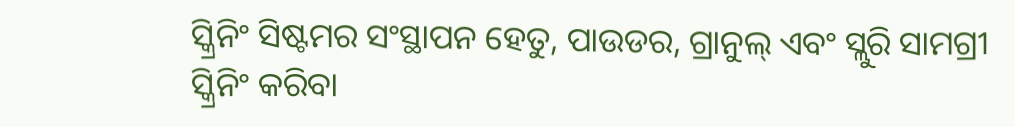ସ୍କ୍ରିନିଂ ସିଷ୍ଟମର ସଂସ୍ଥାପନ ହେତୁ, ପାଉଡର, ଗ୍ରାନୁଲ୍ ଏବଂ ସ୍ଲୁରି ସାମଗ୍ରୀ ସ୍କ୍ରିନିଂ କରିବା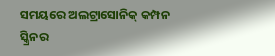ସମୟରେ ଅଲଟ୍ରାସୋନିକ୍ କମ୍ପନ ସ୍କ୍ରିନର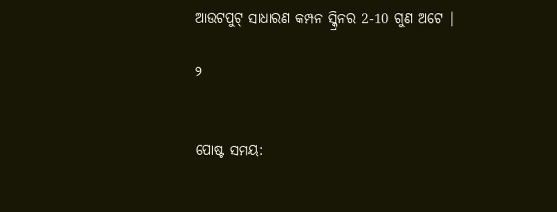ଆଉଟପୁଟ୍ ସାଧାରଣ କମ୍ପନ ସ୍କ୍ରିନର 2-10 ଗୁଣ ଅଟେ |

୨


ପୋଷ୍ଟ ସମୟ: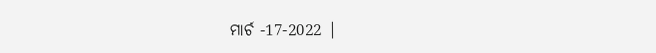ମାର୍ଚ -17-2022 |